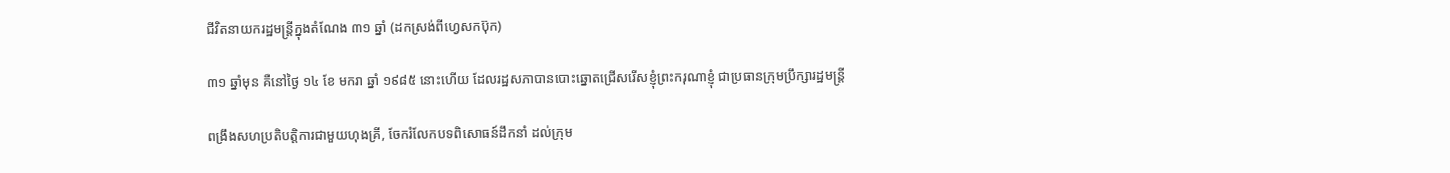ជីវិតនាយករដ្ឋមន្ត្រីក្នុងតំណែង ៣១ ឆ្នាំ (ដកស្រង់ពីហ្វេសកប៊ុក)

៣១ ឆ្នាំមុន គឺនៅថ្ងៃ ១៤ ខែ មករា ឆ្នាំ ១៩៨៥ នោះហើយ ដែលរដ្ឋសភាបានបោះឆ្នោតជ្រើសរើសខ្ញុំព្រះករុណាខ្ញុំ ជាប្រធានក្រុមប្រឹក្សារដ្ឋមន្ត្រី

ពង្រឹងសហប្រតិបត្តិការជាមួយហុងគ្រី, ចែករំលែកបទពិសោធន៍ដឹកនាំ ដល់ក្រុម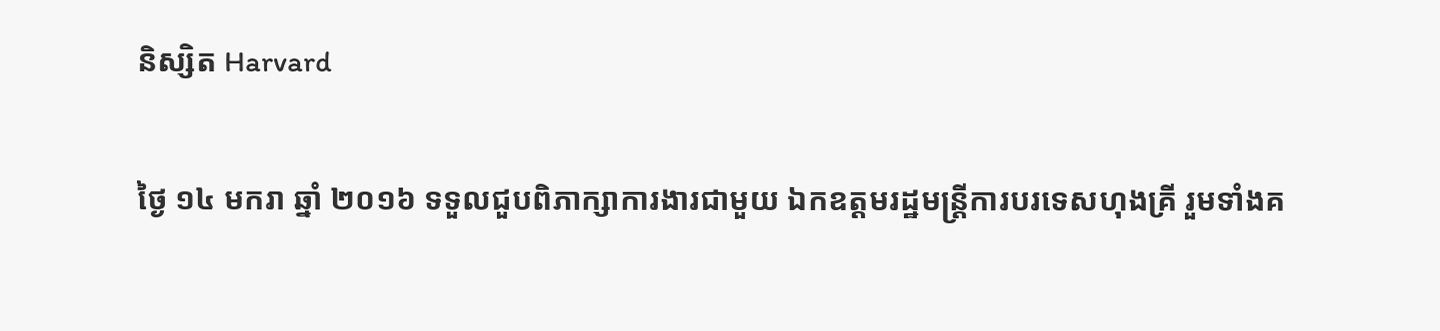និស្សិត Harvard

ថ្ងៃ ១៤ មករា ឆ្នាំ ២០១៦ ទទួលជួបពិភាក្សាការងារជាមួយ ឯកឧត្តមរដ្ឋមន្រ្តីការបរទេសហុងគ្រី រួមទាំងគ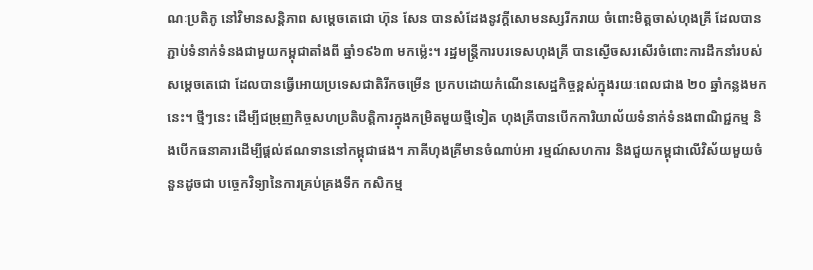ណៈប្រតិភូ នៅវិមានសន្តិភាព សម្តេចតេជោ ហ៊ុន សែន បានសំដែងនូវក្តីសោមនស្សរីករាយ ចំពោះមិត្តចាស់ហុងគ្រី ដែលបានភ្ជាប់ទំនាក់ទំនងជាមួយកម្ពុជាតាំងពី ឆ្នាំ១៩៦៣ មកម៉្លេះ។ រដ្ឋមន្ត្រីការបរទេសហុងគ្រី បានស្ងើចសរសើរចំពោះការដឹកនាំរបស់សម្តេចតេជោ ដែលបានធ្វើអោយប្រទេសជាតិរីកចម្រើន ប្រកបដោយកំណើនសេដ្ឋកិច្ចខ្ពស់ក្នុងរយៈពេលជាង ២០ ឆ្នាំកន្លងមកនេះ។ ថ្មីៗនេះ ដើម្បីជម្រុញកិច្ចសហប្រតិបត្តិការក្នុងកម្រិតមួយថ្មីទៀត ហុងគ្រីបានបើកការិយាល័យទំនាក់ទំនងពាណិជ្ជកម្ម និងបើកធនាគារដើម្បីផ្ដល់ឥណទាននៅកម្ពុជាផង។ ភាគីហុងគ្រីមានចំណាប់អា រម្មណ៍សហការ និងជួយកម្ពុជាលើវិស័យមួយចំនួនដូចជា បច្ចេកវិទ្យានៃការគ្រប់គ្រងទឹក កសិកម្ម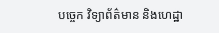បច្ចេក វិទ្យាព័ត៌មាន និងហេដ្ឋា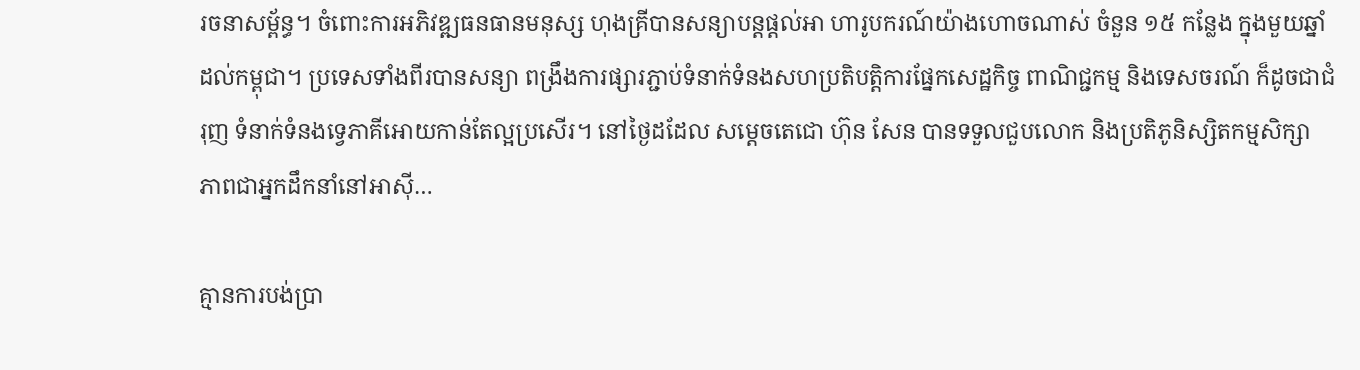រចនាសម្ព័ន្ធ។ ចំពោះការអភិវឌ្ឍធនធានមនុស្ស ហុងគ្រីបានសន្យាបន្តផ្ដល់អា ហារូបករណ៍យ៉ាងហោចណាស់ ចំនួន ១៥ កន្លែង ក្នុងមួយឆ្នាំដល់កម្ពុជា។ ប្រទេសទាំងពីរបានសន្យា ពង្រឹងការផ្សារភ្ជាប់ទំនាក់ទំនងសហប្រតិបត្តិការផ្នែកសេដ្ឋកិច្ច ពាណិជ្ជកម្ម និងទេសចរណ៍ ក៏ដូចជាជំរុញ ទំនាក់ទំនងទ្វេភាគីអោយកាន់តែល្អប្រសើរ។ នៅថ្ងៃដដែល សម្តេចតេជោ ហ៊ុន សែន បានទទួលជួបលោក និងប្រតិភូនិស្សិតកម្មសិក្សា ភាពជាអ្នកដឹកនាំនៅអាស៊ី…

គ្មានការបង់ប្រា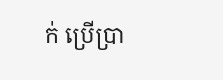ក់ ប្រើប្រា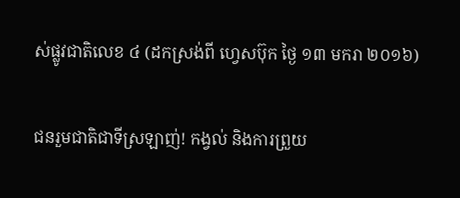ស់ផ្លូវជាតិលេខ ៤ (ដកស្រង់ពី ហ្វេសប៊ុក ថ្ងៃ ១៣ មករា ២០១៦)

ជនរួមជាតិជាទីស្រឡាញ់! កង្វល់ និងការព្រួយ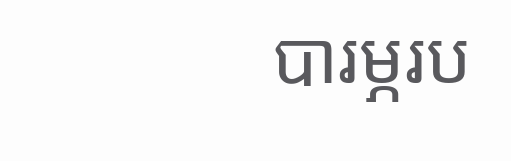បារម្ភរប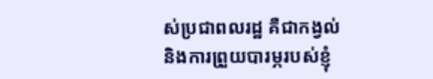ស់ប្រជាពលរដ្ឋ គឺជាកង្វល់ និងការព្រួយបារម្ភរបស់ខ្ញុំ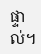ផ្ទាល់។